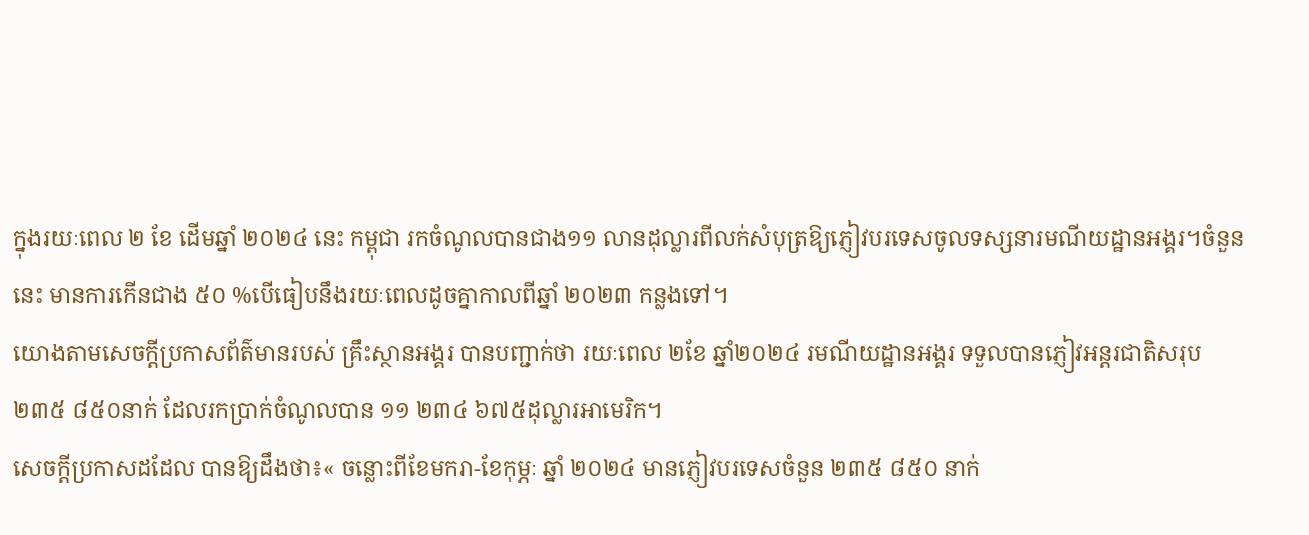ក្នុងរយៈពេល ២ ខែ ដើមឆ្នាំ ២០២៤ នេះ កម្ពុជា រកចំណូលបានជាង១១ លានដុល្លារពីលក់សំបុត្រឱ្យភ្ញៀវបរទេសចូលទស្សនារមណីយដ្ឋានអង្គរ។ចំនួននេះ មានការកើនជាង ៥០ %បើធៀបនឹងរយៈពេលដូចគ្នាកាលពីឆ្នាំ ២០២៣ កន្លងទៅ។
យោងតាមសេចក្តីប្រកាសព័ត៌មានរបស់ គ្រឹះស្ថានអង្គរ បានបញ្ជាក់ថា រយៈពេល ២ខែ ឆ្នាំ២០២៤ រមណីយដ្ឋានអង្គរ ទទួលបានភ្ញៀវអន្តរជាតិសរុប ២៣៥ ៨៥០នាក់ ដែលរកប្រាក់ចំណូលបាន ១១ ២៣៤ ៦៧៥ដុល្លារអាមេរិក។
សេចក្តីប្រកាសដដែល បានឱ្យដឹងថា៖« ចន្លោះពីខែមករា-ខែកុម្ភៈ ឆ្នាំ ២០២៤ មានភ្ញៀវបរទេសចំនួន ២៣៥ ៨៥០ នាក់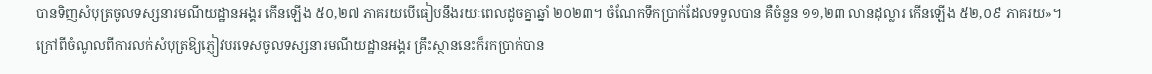បានទិញសំបុត្រចូលទស្សនារមណីយដ្ឋានអង្គរ កើនឡើង ៥០,២៧ ភាគរយបើធៀបនឹងរយៈពេលដូចគ្នាឆ្នាំ ២០២៣។ ចំណែកទឹកប្រាក់ដែលទទួលបាន គឺចំនួន ១១,២៣ លានដុល្លារ កើនឡើង ៥២,០៩ ភាគរយ»។
ក្រៅពីចំណូលពីការលក់សំបុត្រឱ្យភ្ញៀវបរទេសចូលទស្សនារមណីយដ្ឋានអង្គរ គ្រឹះស្ថាននេះក៏រកប្រាក់បាន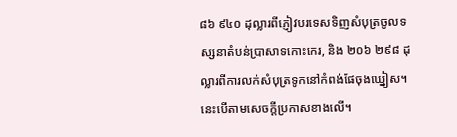៨៦ ៩៤០ ដុល្លារពីភ្ញៀវបរទេសទិញសំបុត្រចូលទស្សនាតំបន់ប្រាសាទកោះកេរ, និង ២០៦ ២៩៨ ដុល្លារពីការលក់សំបុត្រទូកនៅកំពង់ផែចុងឃ្នៀស។នេះបើតាមសេចក្តីប្រកាសខាងលើ។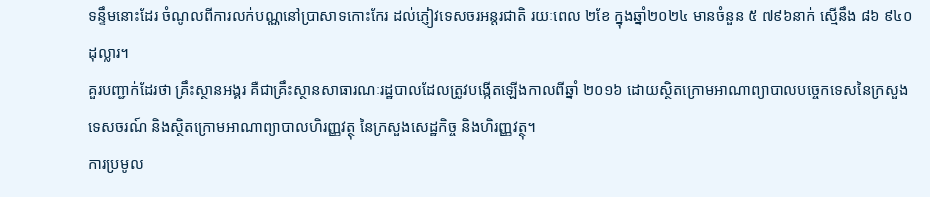ទន្ទឹមនោះដែរ ចំណូលពីការលក់បណ្ណនៅប្រាសាទកោះកែរ ដល់ភ្ញៀវទេសចរអន្តរជាតិ រយៈពេល ២ខែ ក្នុងឆ្នាំ២០២៤ មានចំនួន ៥ ៧៩៦នាក់ ស្មើនឹង ៨៦ ៩៤០ដុល្លារ។
គួរបញ្ជាក់ដែរថា គ្រឹះស្ថានអង្គរ គឺជាគ្រឹះស្ថានសាធារណៈរដ្ឋបាលដែលត្រូវបង្កើតឡើងកាលពីឆ្នាំ ២០១៦ ដោយស្ថិតក្រោមអាណាព្យាបាលបច្ចេកទេសនៃក្រសួងទេសចរណ៍ និងស្ថិតក្រោមអាណាព្យាបាលហិរញ្ញវត្ថុ នៃក្រសួងសេដ្ឋកិច្ច និងហិរញ្ញវត្ថុ។
ការប្រមូល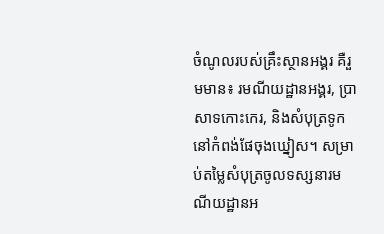ចំណូលរបស់គ្រឹះស្ថានអង្គរ គឺរួមមាន៖ រមណីយដ្ឋានអង្គរ, ប្រាសាទកោះកេរ, និងសំបុត្រទូកនៅកំពង់ផែចុងឃ្នៀស។ សម្រាប់តម្លៃសំបុត្រចូលទស្សនារមណីយដ្ឋានអ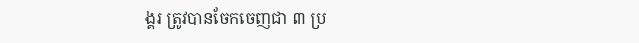ង្គរ ត្រូវបានចែកចេញជា ៣ ប្រ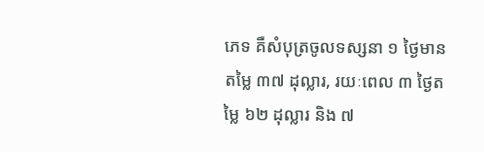ភេទ គឺសំបុត្រចូលទស្សនា ១ ថ្ងៃមានតម្លៃ ៣៧ ដុល្លារ, រយៈពេល ៣ ថ្ងៃតម្លៃ ៦២ ដុល្លារ និង ៧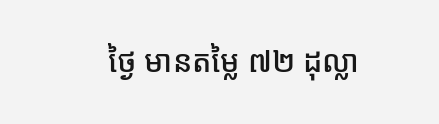ថ្ងៃ មានតម្លៃ ៧២ ដុល្លា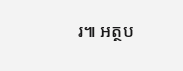រ៕ អត្ថប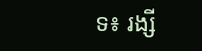ទ៖ រង្សី